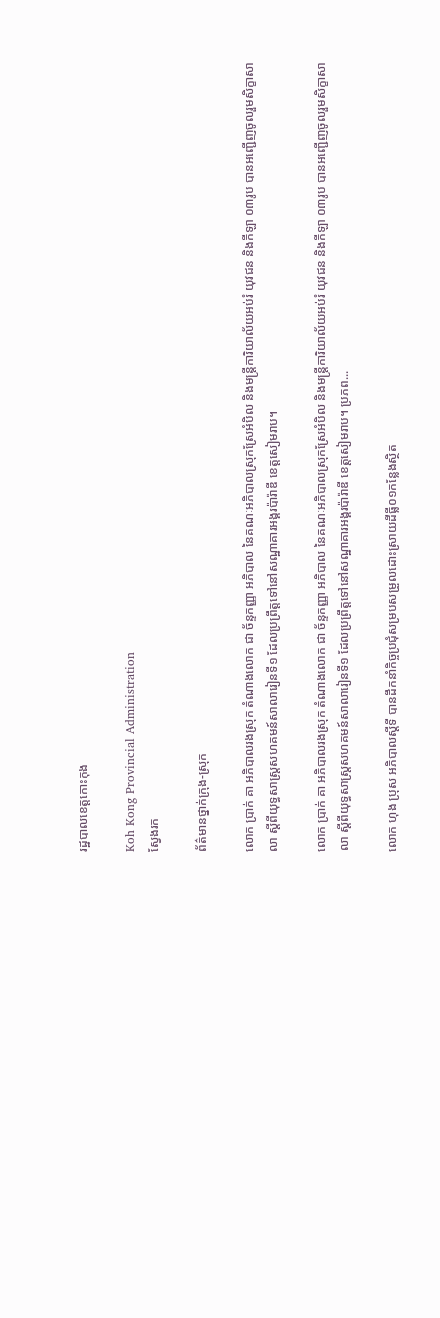រដ្ឋបាលខេត្តកោះកុង

Koh Kong Provincial Administration
ស្វែងរក

ព័ត៌មានថ្នាក់ក្រុង-ស្រុក

លោក ប្រាក់ គា អភិបាលរងស្រុក តំណាងលោក ជា ច័ន្ទកញ្ញា អភិបាល នៃគណៈអភិបាលស្រុកស្រែអំបិល និងមន្ត្រីការិយាល័យអប់រំ យុវជន និងកីឡា ០៣រូប បានអញ្ជើញចូលរួមសិក្ខាសាលា ស្តីពីយុទ្ធសាស្រ្តសហគមន៍សាលារៀនទី១ ដែលប្រព្រឹត្តទៅនៅសណ្ឋាគារអង្គរប៉ារ៉ាឌី ខេត្តសៀមរាប។

លោក ប្រាក់ គា អភិបាលរងស្រុក តំណាងលោក ជា ច័ន្ទកញ្ញា អភិបាល នៃគណៈអភិបាលស្រុកស្រែអំបិល និងមន្ត្រីការិយាល័យអប់រំ យុវជន និងកីឡា ០៣រូប បានអញ្ជើញចូលរួមសិក្ខាសាលា ស្តីពីយុទ្ធសាស្រ្តសហគមន៍សាលារៀនទី១ ដែលប្រព្រឹត្តទៅនៅសណ្ឋាគារអង្គរប៉ារ៉ាឌី ខេត្តសៀមរាប។ ប្រភព...

លោក ហុង ប្រុស អភិបាលស្តីទី បានដឹកនាំកិច្ចប្រជុំសម្របសម្រួលដោះស្រាយដីធ្លី០១កន្លែងស្ថិត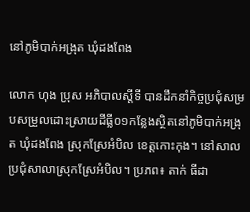នៅភូមិបាក់អង្រុត ឃុំដងពែង

លោក ហុង ប្រុស អភិបាលស្តីទី បានដឹកនាំកិច្ចប្រជុំសម្របសម្រួលដោះស្រាយដីធ្លី០១កន្លែងស្ថិតនៅភូមិបាក់អង្រុត ឃុំដងពែង ស្រុកស្រែអំបិល ខេត្តកោះកុង។ នៅសាលប្រជុំសាលាស្រុកស្រែអំបិល។ ប្រភព៖ តាក់ ធីដា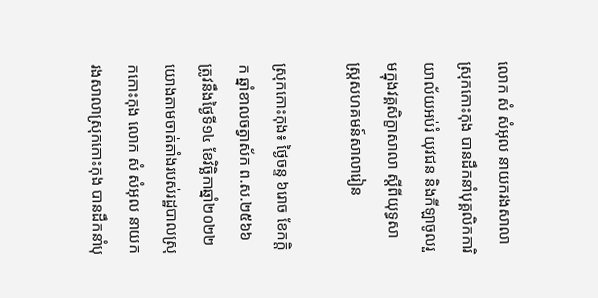លោក សំ សំអុល នាយករងសាលាស្រុកកោះកុង បានដឹកនាំបុគ្គលិកការិយាល័យអប់រំ យុវជន និងកីឡាចូលរួមក្នុងវគ្គសិក្ខាសាលា ស្តីពីយុទ្ធសាស្រ្តសហគមន៍សាលារៀន

ស្រុកកោះកុង៖ ថ្ងៃចន្ទ ៦រោច ខែកក្តិក ឆ្នាំខាលចត្វាស័ក ព.ស.២៥៦៦ ត្រូវនឹងថ្ងៃទី១៤ ខែវិច្ឆិកាឆ្នាំ២០២២ យោងតាមចាត់តាំងរបស់រដ្ឋបាលស្រុកកោះកុង លោក សំ សំអុល នាយករងសាលាស្រុកកោះកុង បានដឹកនាំបុ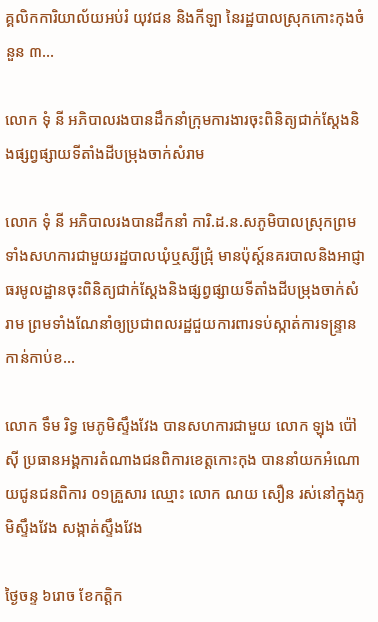គ្គលិកការិយាល័យអប់រំ យុវជន និងកីឡា នៃរដ្ឋបាលស្រុកកោះកុងចំនួន ៣...

លោក ទុំ នី អភិបាលរងបានដឹកនាំក្រុមការងារចុះពិនិត្យជាក់ស្តែងនិងផ្សព្វផ្សាយទីតាំងដីបម្រុងចាក់សំរាម

លោក ទុំ នី អភិបាលរងបានដឹកនាំ ការិ.ដ.ន.សភូមិបាលស្រុកព្រមទាំងសហការជាមួយរដ្ឋបាលឃុំឬស្សីជ្រុំ មានប៉ុស្ត៍នគរបាលនិងអាជ្ញាធរមូលដ្ឋានចុះពិនិត្យជាក់ស្តែងនិងផ្សព្វផ្សាយទីតាំងដីបម្រុងចាក់សំរាម ព្រមទាំងណែនាំឲ្យប្រជាពលរដ្ឋជួយការពារទប់ស្កាត់ការទន្ទ្រានកាន់កាប់ខ...

លោក ទឹម រិទ្ធ មេភូមិស្ទឹងវែង បានសហការជាមួយ លោក ឡុង ប៉ៅសុី ប្រធានអង្គការតំណាងជនពិការខេត្តកោះកុង បាននាំយកអំណោយជូនជនពិការ ០១គ្រួសារ ឈ្មោះ លោក ណយ សឿន រស់នៅក្នុងភូមិស្ទឹងវែង សង្កាត់ស្ទឹងវែង

ថ្ងៃចន្ទ ៦រោច ខែកត្តិក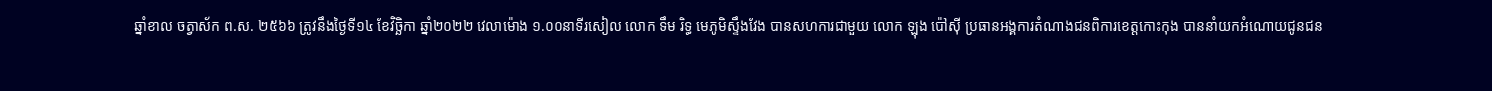ឆ្នាំខាល ចត្វាស័ក ព.ស. ២៥៦៦ ត្រូវនឹងថ្ងៃទី១៤ ខែវិច្ឆិកា ឆ្នាំ២០២២ វេលាម៉ោង ១.០០នាទីរសៀល លោក ទឹម រិទ្ធ មេភូមិស្ទឹងវែង បានសហការជាមួយ លោក ឡុង ប៉ៅសុី ប្រធានអង្គការតំណាងជនពិការខេត្តកោះកុង បាននាំយកអំណោយជូនជន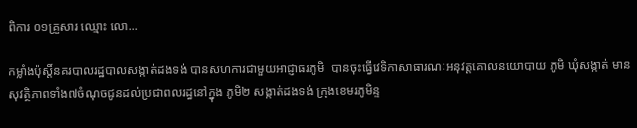ពិការ ០១គ្រួសារ ឈ្មោះ លោ...

កម្លាំងប៉ុស្តិ៍នគរបាលរដ្ឋបាលសង្កាត់ដងទង់ បានសហការជាមួយអាជ្ញាធរភូមិ  បានចុះធ្វើវេទិកាសាធារណៈអនុវត្តគោលនយោបាយ ភូមិ ឃុំសង្កាត់ មានសុវត្ថិភាពទាំង៧ចំណុចជូនដល់ប្រជាពលរដ្ធនៅក្នុង ភូមិ២ សង្កាត់ដងទង់ ក្រុងខេមរភូមិន្ទ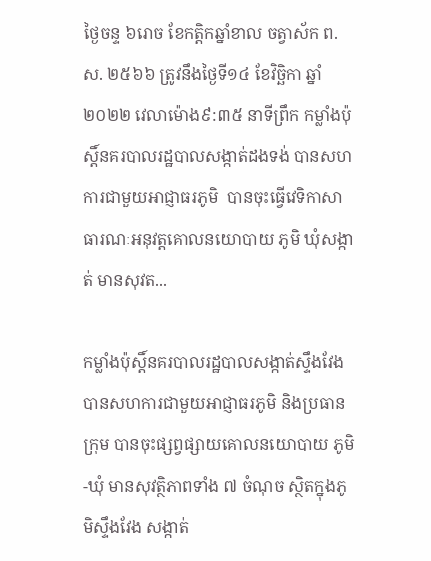ថ្ងៃចន្ទ ៦រោច ខែកត្តិកឆ្នាំខាល ចត្វាស័ក ព.ស. ២៥៦៦ ត្រូវនឹងថ្ងៃទី១៤ ខែវិច្ឆិកា ឆ្នាំ២០២២ វេលាម៉ោង៩:៣៥ នាទីព្រឹក កម្លាំងប៉ុស្តិ៍នគរបាលរដ្ឋបាលសង្កាត់ដងទង់ បានសហការជាមួយអាជ្ញាធរភូមិ  បានចុះធ្វើវេទិកាសាធារណៈអនុវត្តគោលនយោបាយ ភូមិ ឃុំសង្កាត់ មានសុវត...

កម្លាំងប៉ុស្តិ៍នគរបាលរដ្ឋបាលសង្កាត់ស្ទឹងវែង បានសហការជាមួយអាជ្ញាធរភូមិ និងប្រធានក្រុម បានចុះផ្សព្វផ្សាយគោលនយោបាយ ភូមិ-ឃុំ មានសុវត្ថិភាពទាំង ៧ ចំណុច ស្ថិតក្នុងភូមិស្ទឹងវែង សង្កាត់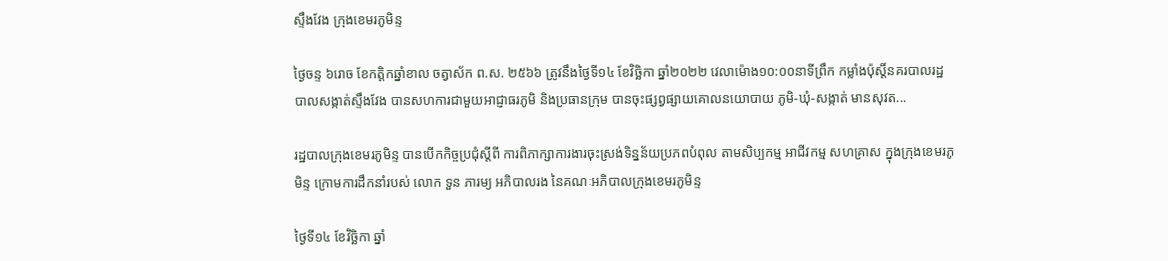ស្ទឹងវែង ក្រុងខេមរភូមិន្ទ

ថ្ងៃចន្ទ ៦រោច ខែកត្តិកឆ្នាំខាល ចត្វាស័ក ព.ស. ២៥៦៦ ត្រូវនឹងថ្ងៃទី១៤ ខែវិច្ឆិកា ឆ្នាំ២០២២ វេលាម៉ោង១០:០០នាទីព្រឹក កម្លាំងប៉ុស្តិ៍នគរបាលរដ្ឋបាលសង្កាត់ស្ទឹងវែង បានសហការជាមួយអាជ្ញាធរភូមិ និងប្រធានក្រុម បានចុះផ្សព្វផ្សាយគោលនយោបាយ ភូមិ-ឃុំ-សង្កាត់ មានសុវត...

រដ្ឋបាលក្រុងខេមរភូមិន្ទ បានបើកកិច្ចប្រជុំស្តីពី ការពិភាក្សាការងារចុះស្រង់ទិន្នន័យប្រភពបំពុល តាមសិប្បកម្ម អាជីវកម្ម សហគ្រាស ក្នុងក្រុងខេមរភូមិន្ទ ក្រោមការដឹកនាំរបស់ លោក ទួន ភារម្យ អភិបាលរង នៃគណៈអភិបាលក្រុងខេមរភូមិន្ទ

ថ្ងៃទី១៤ ខែវិច្ឆិកា ឆ្នាំ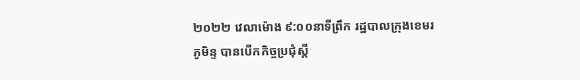២០២២ វេលាម៉ោង ៩:០០នាទីព្រឹក រដ្ឋបាលក្រុងខេមរភូមិន្ទ បានបើកកិច្ចប្រជុំស្តី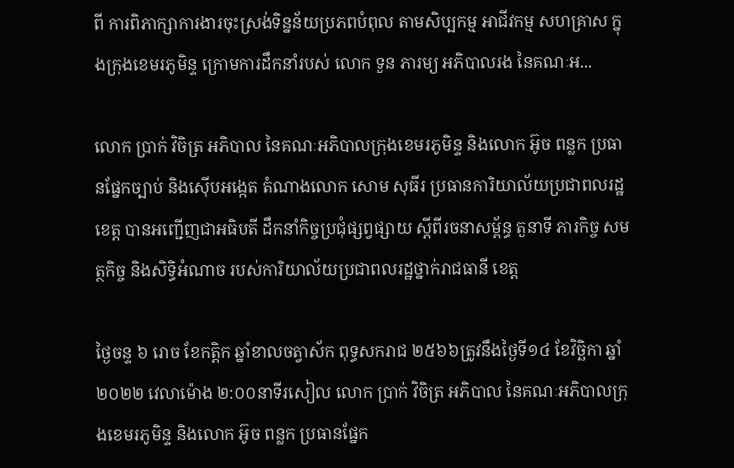ពី ការពិភាក្សាការងារចុះស្រង់ទិន្នន័យប្រភពបំពុល តាមសិប្បកម្ម អាជីវកម្ម សហគ្រាស ក្នុងក្រុងខេមរភូមិន្ទ ក្រោមការដឹកនាំរបស់ លោក ទួន ភារម្យ អភិបាលរង នៃគណៈអ...

លោក ប្រាក់ វិចិត្រ អភិបាល នៃគណៈអភិបាលក្រុងខេមរភូមិន្ទ និងលោក អ៊ូច ពន្លក ប្រធានផ្នែកច្បាប់ និងស៊ើបអង្កេត តំណាងលោក សោម សុធីរ ប្រធានការិយាល័យប្រជាពលរដ្ឋខេត្ត បានអញ្ជើញជាអធិបតី ដឹកនាំកិច្ចប្រជុំផ្សព្វផ្សាយ ស្តីពីរចនាសម្ព័ន្ធ តួនាទី ភារកិច្ច សមត្ថកិច្ច និងសិទ្ធិអំណាច របស់ការិយាល័យប្រជាពលរដ្ឋថ្នាក់រាជធានី ខេត្ត

ថ្ងៃចន្ទ ៦ រោច ខែកត្តិក ឆ្នាំខាលចត្វាស័ក ពុទ្ធសករាជ ២៥៦៦ត្រូវនឹងថ្ងៃទី១៤ ខែវិច្ឆិកា ឆ្នាំ២០២២ វេលាម៉ោង ២:០០នាទីរសៀល លោក ប្រាក់ វិចិត្រ អភិបាល នៃគណៈអភិបាលក្រុងខេមរភូមិន្ទ និងលោក អ៊ូច ពន្លក ប្រធានផ្នែក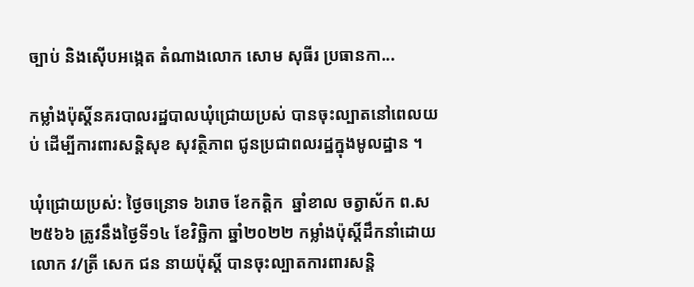ច្បាប់ និងស៊ើបអង្កេត តំណាងលោក សោម សុធីរ ប្រធានកា...

កម្លាំងប៉ុស្តិ៍នគរបាលរដ្ឋបាលឃុំជ្រោយប្រស់ បានចុះល្បាតនៅពេលយប់ ដើម្បីការពារសន្តិសុខ សុវត្ថិភាព ជូនប្រជាពលរដ្ឋក្នុងមូលដ្ឋាន ។

ឃុំជ្រោយប្រស់: ថ្ងៃចន្រោទ ៦រោច ខែកត្តិក  ឆ្នាំខាល ចត្វាស័ក ព.ស ២៥៦៦ ត្រូវនឹងថ្ងៃទី១៤ ខែវិច្ឆិកា ឆ្នាំ២០២២ កម្លាំងប៉ុស្តិ៍ដឹកនាំដោយលោក វ/ត្រី សេក ជន នាយប៉ុស្តិ៍ បានចុះល្បាតការពារសន្តិ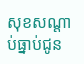សុខសណ្តាប់ធ្នាប់ជូន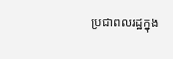ប្រជាពលរដ្ឋក្នុង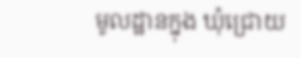មូលដ្ឋានក្នុង ឃុំជ្រោយ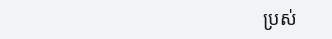ប្រស់